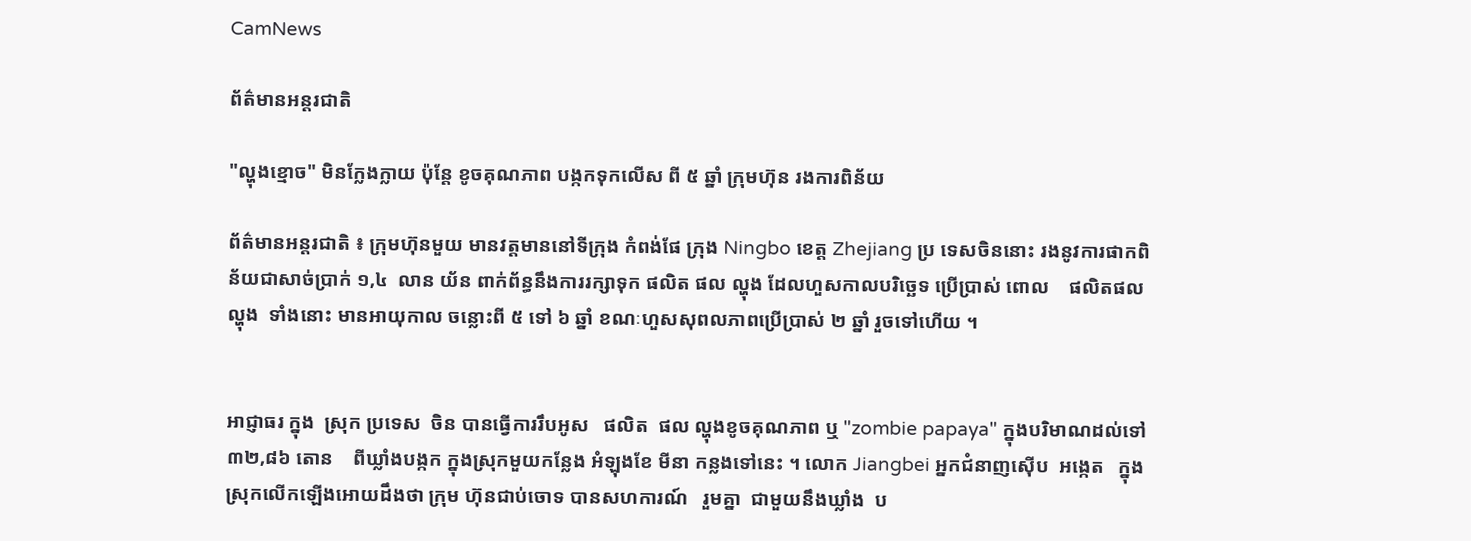CamNews

ព័ត៌មានអន្តរជាតិ

"ល្ហុងខ្មោច" មិនក្លែងក្លាយ ប៉ុន្តែ ខូចគុណភាព បង្កកទុកលើស ពី ៥ ឆ្នាំ ក្រុមហ៊ុន រងការពិន័យ

ព័ត៌មានអន្តរជាតិ ៖ ក្រុមហ៊ុនមួយ មានវត្តមាននៅទីក្រុង កំពង់ផែ ក្រុង Ningbo ខេត្ត Zhejiang ប្រ ទេសចិននោះ រងនូវការផាកពិន័យជាសាច់ប្រាក់ ១,៤  លាន យ័ន ពាក់ព័ន្ធនឹងការរក្សាទុក ផលិត ផល ល្ហុង ដែលហួសកាលបរិច្ឆេទ ប្រើប្រាស់ ពោល    ផលិតផល ល្ហុង  ទាំងនោះ មានអាយុកាល ចន្លោះពី ៥ ទៅ ៦ ឆ្នាំ ខណៈហួសសុពលភាពប្រើប្រាស់ ២ ឆ្នាំ រួចទៅហើយ ។


អាជ្ញាធរ ក្នុង  ស្រុក ប្រទេស  ចិន បានធ្វើការរឹបអូស   ផលិត  ផល ល្ហុងខូចគុណភាព ឬ "zombie papaya" ក្នុងបរិមាណដល់ទៅ ៣២,៨៦ តោន    ពីឃ្លាំងបង្កក ក្នុងស្រុកមួយកន្លែង អំឡុងខែ មីនា កន្លងទៅនេះ ។ លោក Jiangbei អ្នកជំនាញស៊ើប  អង្កេត   ក្នុងស្រុកលើកឡើងអោយដឹងថា ក្រុម ហ៊ុនជាប់ចោទ បានសហការណ៍   រួមគ្នា  ជាមួយនឹងឃ្លាំង  ប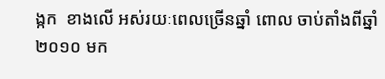ង្កក  ខាងលើ អស់រយៈពេលច្រើនឆ្នាំ ពោល ចាប់តាំងពីឆ្នាំ ២០១០ មក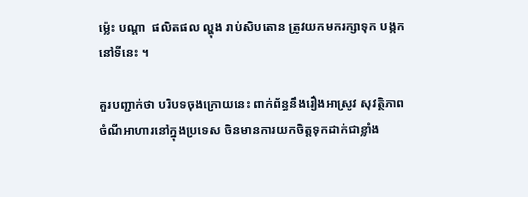ម្ល៉េះ បណ្តា  ផលិតផល ល្ហុង រាប់សិបតោន ត្រូវយកមករក្សាទុក បង្កកនៅទីនេះ ។

គួរបញ្ជាក់ថា បរិបទចុងក្រោយនេះ ពាក់ព័ន្ធនឹងរឿងអាស្រូវ សុវត្ថិភាពចំណីអាហារនៅក្នុងប្រទេស ចិនមានការយកចិត្តទុកដាក់ជាខ្លាំង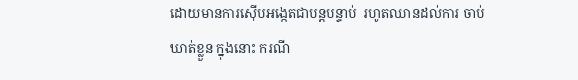ដោយមានការស៊ើបអង្កេតជាបន្តបន្ទាប់  រហូតឈានដល់ការ ចាប់ឃាត់ខ្លួន ក្នុងនោះ ករណី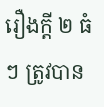រឿងក្តី ២ ធំៗ ត្រូវបាន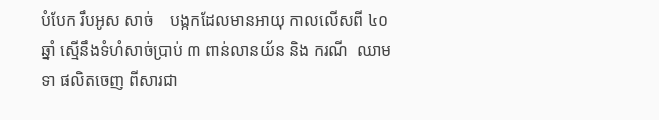បំបែក រឹបអូស សាច់    បង្កកដែលមានអាយុ កាលលើសពី ៤០ ឆ្នាំ ស្មើនឹងទំហំសាច់ប្រាប់ ៣ ពាន់លានយ័ន និង ករណី  ឈាមទា ផលិតចេញ ពីសារជា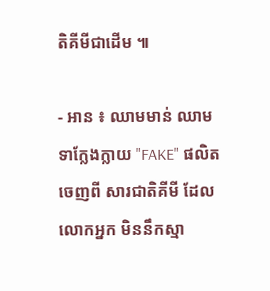តិគីមីជាដើម ៕

- អាន ៖ ឈាមមាន់ ឈាមទាក្លែងក្លាយ "FAKE" ផលិតចេញពី សារជាតិគីមី ដែលលោកអ្នក មិននឹកស្មា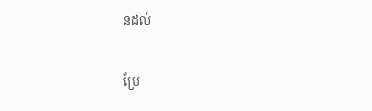នដល់

ប្រែ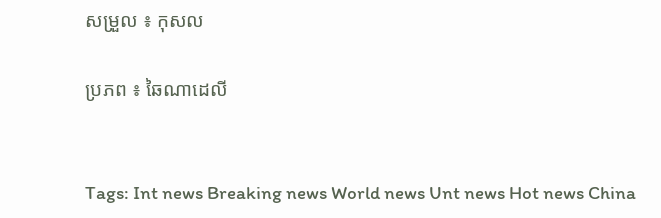សម្រួល ៖ កុសល

ប្រភព ៖ ឆៃណាដេលី


Tags: Int news Breaking news World news Unt news Hot news China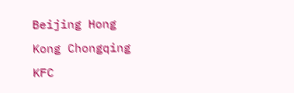Beijing Hong Kong Chongqing KFC